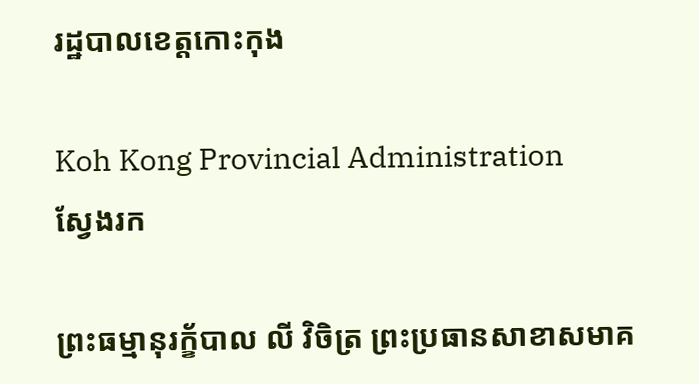រដ្ឋបាលខេត្តកោះកុង

Koh Kong Provincial Administration
ស្វែងរក

ព្រះធម្មានុរក្ខ័បាល លី វិចិត្រ ព្រះប្រធានសាខាសមាគ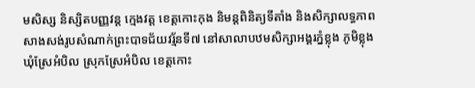មសិស្ស និស្សិតបញ្ញវន្ត ក្មេងវត្ត ខេត្តកោះកុង និមន្តពិនិត្យទីតាំង និងសិក្សាលទ្ធភាពសាងសង់រូបសំណាក់ព្រះបាទជ័យវរ្ម័នទី៧ នៅសាលាបឋមសិក្សាអង្គរភ្នំខ្លុង ភូមិខ្លុង ឃុំស្រែអំបិល ស្រុកស្រែអំបិល ខេត្តកោះ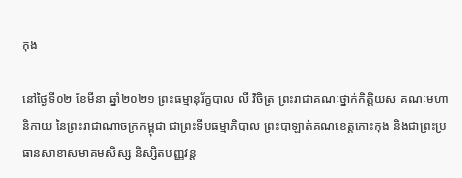កុង

នៅថ្ងៃទី០២ ខែមីនា ឆ្នាំ២០២១ ព្រះធម្មានុរ័ក្ខបាល លី វិចិត្រ ព្រះរាជាគណៈថ្នាក់កិត្តិយស គណៈមហានិកាយ នៃព្រះរាជាណាចក្រកម្ពុជា ជាព្រះទីបធម្មាភិបាល ព្រះបាឡាត់គណខេត្តកោះកុង និងជាព្រះប្រធានសាខាសមាគមសិស្ស និស្សិតបញ្ញវន្ត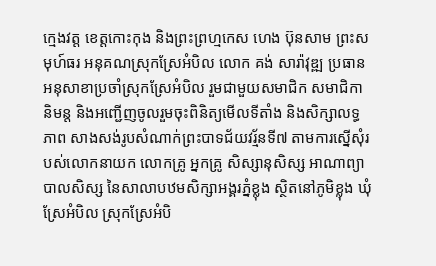ក្មេងវត្ត ខេត្តកោះកុង និងព្រះព្រហ្មកេស ហេង ប៊ុនសាម ព្រះសមុហ៍ធរ អនុគណស្រុកស្រែអំបិល លោក គង់ សារ៉ាវុឌ្ឍ ប្រធានអនុសាខាប្រចាំស្រុកស្រែអំបិល រួមជាមួយសមាជិក សមាជិកា និមន្ត និងអញ្ជើញចូលរួមចុះពិនិត្យមើលទីតាំង និងសិក្សាលទ្ធភាព សាងសង់រូបសំណាក់ព្រះបាទជ័យវរ្ម័នទី៧ តាមការស្នើសុំរបស់លោកនាយក លោកគ្រូ អ្នកគ្រូ សិស្សានុសិស្ស អាណាព្យាបាលសិស្ស នៃសាលាបឋមសិក្សាអង្គរភ្នំខ្លុង ស្ថិតនៅភូមិខ្លុង ឃុំស្រែអំបិល ស្រុកស្រែអំបិ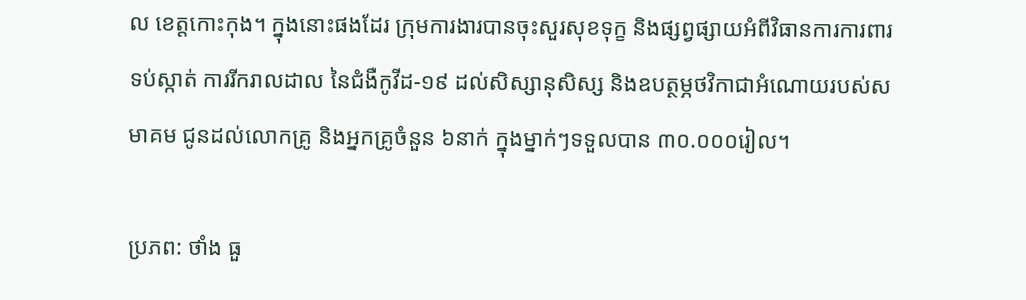ល ខេត្តកោះកុង។ ក្នុងនោះផងដែរ ក្រុមការងារបានចុះសួរសុខទុក្ខ និងផ្សព្វផ្សាយអំពីវិធានការការពារ ទប់ស្កាត់ ការរីករាលដាល នៃជំងឺកូវីដ-១៩ ដល់សិស្សានុសិស្ស និងឧបត្ថម្ភថវិកាជាអំណោយរបស់សមាគម ជូនដល់លោកគ្រូ និងអ្នកគ្រូចំនួន ៦នាក់ ក្នុងម្នាក់ៗទទួលបាន ៣០.០០០រៀល។

ប្រភព: ថាំង ធួ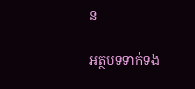ន

អត្ថបទទាក់ទង